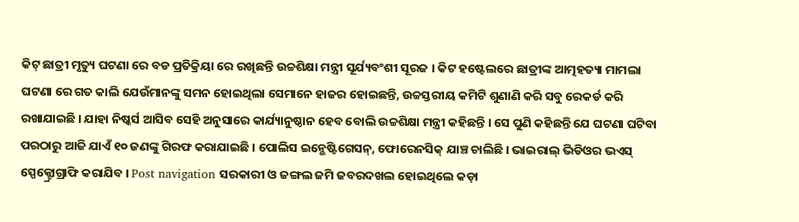କିଟ୍ ଛାତ୍ରୀ ମୃତ୍ୟୁ ଘଟଣା ରେ ବଡ ପ୍ରତିକ୍ରିୟା ରେ ରଖିଛନ୍ତି ଉଚ୍ଚଶିକ୍ଷା ମନ୍ତ୍ରୀ ସୂର୍ଯ୍ୟବଂଶୀ ସୂରଜ । କିଟ ହଷ୍ଟେଲରେ ଛାତ୍ରୀଙ୍କ ଆତ୍ମହତ୍ୟା ମାମଲା ଘଟଣା ରେ ଗତ କାଲି ଯେଉଁମାନଙ୍କୁ ସମନ ହୋଇଥିଲା ସେମାନେ ହାଜର ହୋଇଛନ୍ତି, ଉଚ୍ଚସ୍ତରୀୟ କମିଟି ଶୁଣାଣି କରି ସବୁ ରେକର୍ଡ କରି ରଖାଯାଇଛି । ଯାହା ନିଷ୍କର୍ସ ଆସିବ ସେହି ଅନୁସାରେ କାର୍ଯ୍ୟାନୁଷ୍ଠାନ ହେବ ବୋଲି ଉଚ୍ଚଶିକ୍ଷା ମନ୍ତ୍ରୀ କହିଛନ୍ତି । ସେ ପୁଣି କହିଛନ୍ତି ଯେ ଘଟଣା ଘଟିବା ପରଠାରୁ ଆଜି ଯାଏଁ ୧୦ ଜଣଙ୍କୁ ଗିରଫ କରାଯାଇଛି । ପୋଲିସ ଇନ୍ଭେଷ୍ଟିଗେସନ୍, ଫୋରେନସିକ୍ ଯାଞ୍ଚ ଚାଲିଛି । ଭାଇରାଲ୍ ଭିଡିଓର ଭଏସ୍ ସ୍ପେକ୍ଟ୍ରୋଗ୍ରାଫି କରାଯିବ । Post navigation ସରକାରୀ ଓ ଜଙ୍ଗଲ ଜମି ଜବରଦଖଲ ହୋଇଥିଲେ କଡ଼ା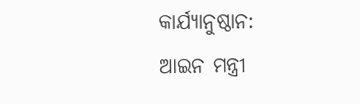କାର୍ଯ୍ୟାନୁଷ୍ଠାନ: ଆଇନ ମନ୍ତ୍ରୀ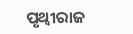ପୃଥ୍ଵୀରାଜ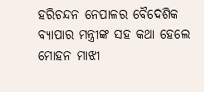ହରିଚନ୍ଦନ ନେପାଳର ବୈଦେଶିକ ବ୍ୟାପାର ମନ୍ତ୍ରୀଙ୍କ ସହ କଥା ହେଲେ ମୋହନ ମାଝୀ